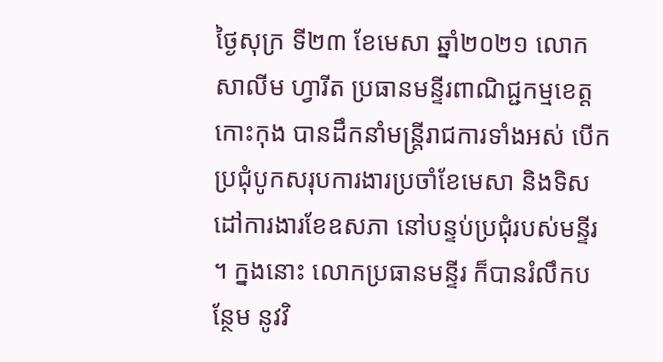ថ្ងៃសុក្រ ទី២៣ ខែមេសា ឆ្នាំ២០២១ លោក សាលីម ហ្វារីត ប្រធានមន្ទីរពាណិជ្ជកម្មខេត្តកោះកុង បានដឹកនាំមន្រ្តីរាជការទាំងអស់ បើកប្រជុំបូកសរុបការងារប្រចាំខែមេសា និងទិសដៅការងារខែឧសភា នៅបន្ទប់ប្រជុំរបស់មន្ទីរ ។ ក្នងនោះ លោកប្រធានមន្ទីរ ក៏បានរំលឹកបន្ថែម នូវវិ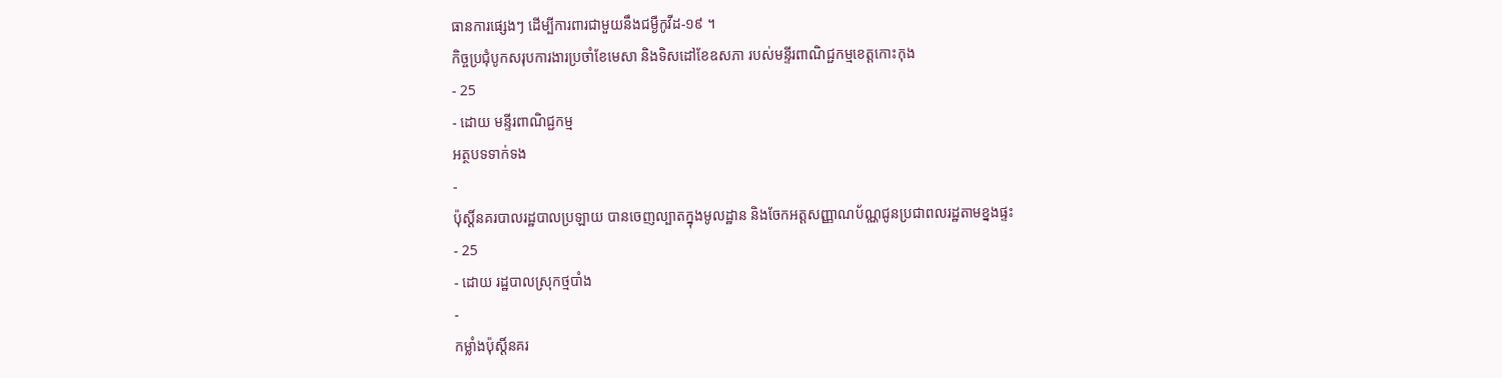ធានការផ្សេងៗ ដើម្បីការពារជាមួយនឹងជម្ងឺកូវីដ-១៩ ។
កិច្ចប្រជុំបូកសរុបការងារប្រចាំខែមេសា និងទិសដៅខែឧសភា របស់មន្ទីរពាណិជ្ជកម្មខេត្តកោះកុង
- 25
- ដោយ មន្ទីរពាណិជ្ជកម្ម
អត្ថបទទាក់ទង
-
ប៉ុស្តិ៍នគរបាលរដ្ឋបាលប្រឡាយ បានចេញល្បាតក្នុងមូលដ្ឋាន និងចែកអត្តសញ្ញាណប័ណ្ណជូនប្រជាពលរដ្ឋតាមខ្នងផ្ទះ
- 25
- ដោយ រដ្ឋបាលស្រុកថ្មបាំង
-
កម្លាំងប៉ុស្តិ៍នគរ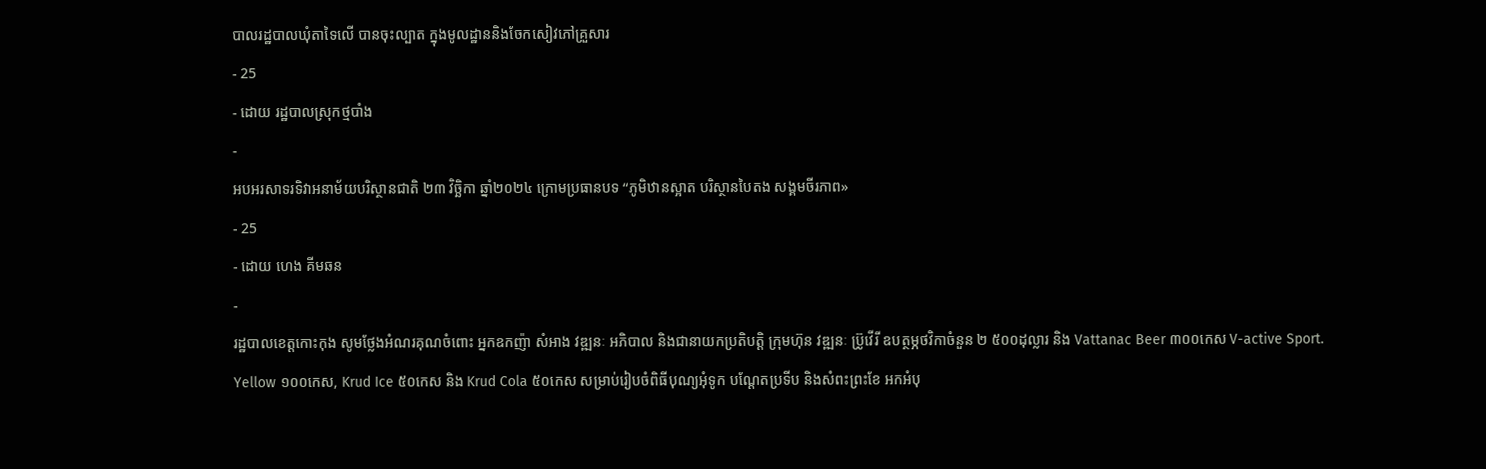បាលរដ្ឋបាលឃុំតាទៃលើ បានចុះល្បាត ក្នុងមូលដ្ឋាននិងចែកសៀវភៅគ្រួសារ
- 25
- ដោយ រដ្ឋបាលស្រុកថ្មបាំង
-
អបអរសាទរទិវាអនាម័យបរិស្ថានជាតិ ២៣ វិច្ឆិកា ឆ្នាំ២០២៤ ក្រោមប្រធានបទ “ភូមិឋានស្អាត បរិស្ថានបៃតង សង្គមចីរភាព»
- 25
- ដោយ ហេង គីមឆន
-
រដ្ឋបាលខេត្តកោះកុង សូមថ្លែងអំណរគុណចំពោះ អ្នកឧកញ៉ា សំអាង វឌ្ឍនៈ អភិបាល និងជានាយកប្រតិបត្ដិ ក្រុមហ៊ុន វឌ្ឍនៈ ប្រ៊ូវើរី ឧបត្ថម្ភថវិកាចំនួន ២ ៥០០ដុល្លារ និង Vattanac Beer ៣០០កេស V-active Sport. Yellow ១០០កេស, Krud Ice ៥០កេស និង Krud Cola ៥០កេស សម្រាប់រៀបចំពិធីបុណ្យអុំទូក បណ្តែតប្រទីប និងសំពះព្រះខែ អកអំបុ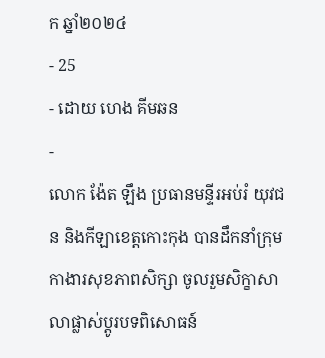ក ឆ្នាំ២០២៤
- 25
- ដោយ ហេង គីមឆន
-
លោក ង៉ែត ឡឹង ប្រធានមន្ទីរអប់រំ យុវជន និងកីឡាខេត្តកោះកុង បានដឹកនាំក្រុមកាងារសុខភាពសិក្សា ចូលរួមសិក្ខាសាលាផ្លាស់ប្តូរបទពិសោធន៍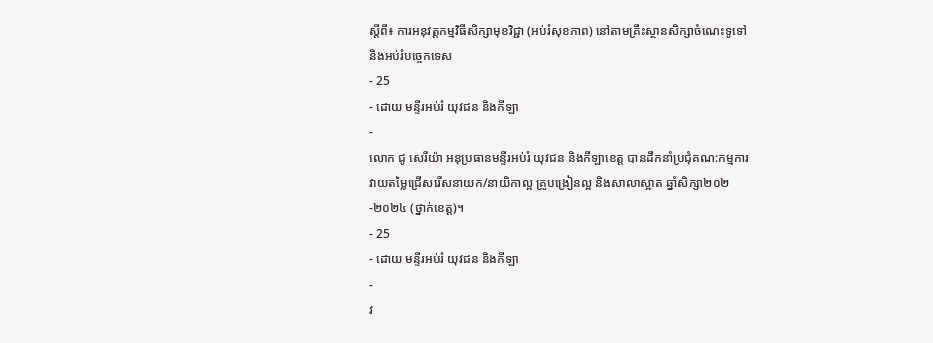ស្តីពី៖ ការអនុវត្តកម្មវិធីសិក្សាមុខវិជ្ជា (អប់រំសុខភាព) នៅតាមគ្រឹះស្ថានសិក្សាចំណេះទូទៅនិងអប់រំបច្ចេកទេស
- 25
- ដោយ មន្ទីរអប់រំ យុវជន និងកីឡា
-
លោក ជូ សេរីយ៉ា អនុប្រធានមន្ទីរអប់រំ យុវជន និងកីឡាខេត្ត បានដឹកនាំប្រជុំគណ:កម្មការវាយតម្លៃជ្រើសរើសនាយក/នាយិកាល្អ គ្រូបង្រៀនល្អ និងសាលាស្អាត ឆ្នាំសិក្សា២០២-២០២៤ (ថ្នាក់ខេត្ត)។
- 25
- ដោយ មន្ទីរអប់រំ យុវជន និងកីឡា
-
វ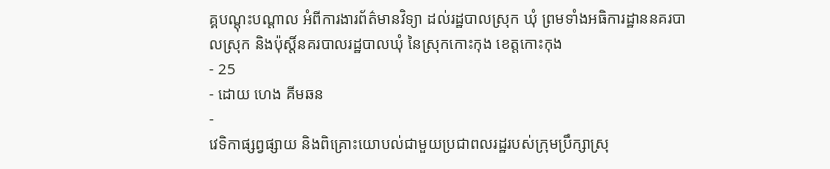គ្គបណ្តុះបណ្តាល អំពីការងារព័ត៌មានវិទ្យា ដល់រដ្ឋបាលស្រុក ឃុំ ព្រមទាំងអធិការដ្ឋាននគរបាលស្រុក និងប៉ុស្តិ៍នគរបាលរដ្ឋបាលឃុំ នៃស្រុកកោះកុង ខេត្តកោះកុង
- 25
- ដោយ ហេង គីមឆន
-
វេទិកាផ្សព្វផ្សាយ និងពិគ្រោះយោបល់ជាមួយប្រជាពលរដ្ឋរបស់ក្រុមប្រឹក្សាស្រុ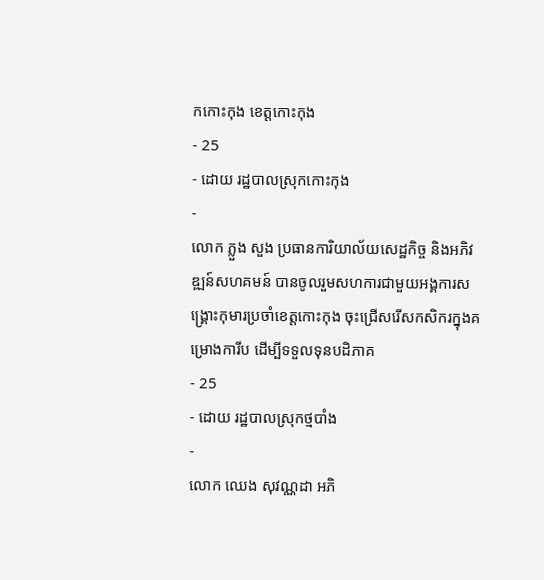កកោះកុង ខេត្តកោះកុង
- 25
- ដោយ រដ្ឋបាលស្រុកកោះកុង
-
លោក ភ្លួង សួង ប្រធានការិយាល័យសេដ្ឋកិច្ច និងអភិវឌ្ឍន៍សហគមន៍ បានចូលរួមសហការជាមួយអង្គការសង្រ្គោះកុមារប្រចាំខេត្តកោះកុង ចុះជ្រើសរើសកសិករក្នុងគម្រោងការីប ដើម្បីទទួលទុនបដិភាគ
- 25
- ដោយ រដ្ឋបាលស្រុកថ្មបាំង
-
លោក ឈេង សុវណ្ណដា អភិ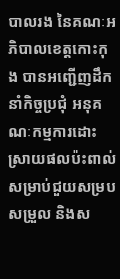បាលរង នៃគណៈអភិបាលខេត្តកោះកុង បានអញ្ជើញដឹកនាំកិច្ចប្រជុំ អនុគណៈកម្មការដោះស្រាយផលប៉ះពាល់ សម្រាប់ជួយសម្របសម្រួល និងស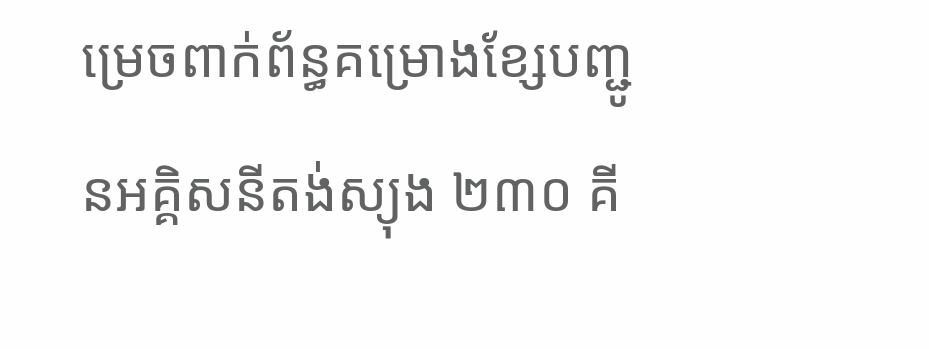ម្រេចពាក់ព័ន្ធគម្រោងខ្សែបញ្ជូនអគ្គិសនីតង់ស្យុង ២៣០ គី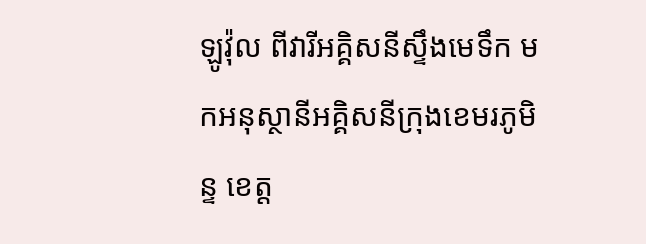ឡូវ៉ុល ពីវារីអគ្គិសនីស្ទឹងមេទឹក មកអនុស្ថានីអគ្គិសនីក្រុងខេមរភូមិន្ទ ខេត្ត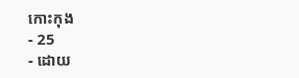កោះកុង
- 25
- ដោយ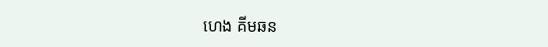ហេង គីមឆន